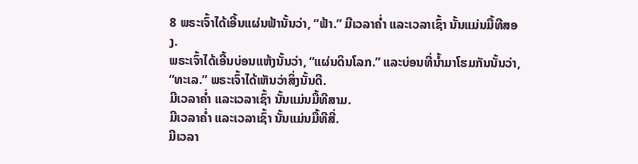8 ພຣະເຈົ້າໄດ້ເອີ້ນແຜ່ນຟ້ານັ້ນວ່າ, “ຟ້າ.” ມີເວລາຄໍ່າ ແລະເວລາເຊົ້າ ນັ້ນແມ່ນມື້ທີສອງ.
ພຣະເຈົ້າໄດ້ເອີ້ນບ່ອນແຫ້ງນັ້ນວ່າ, “ແຜ່ນດິນໂລກ.” ແລະບ່ອນທີ່ນໍ້າມາໂຮມກັນນັ້ນວ່າ, “ທະເລ.” ພຣະເຈົ້າໄດ້ເຫັນວ່າສິ່ງນັ້ນດີ.
ມີເວລາຄໍ່າ ແລະເວລາເຊົ້າ ນັ້ນແມ່ນມື້ທີສາມ.
ມີເວລາຄໍ່າ ແລະເວລາເຊົ້າ ນັ້ນແມ່ນມື້ທີສີ່.
ມີເວລາ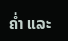ຄໍ່າ ແລະ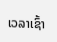ເວລາເຊົ້າ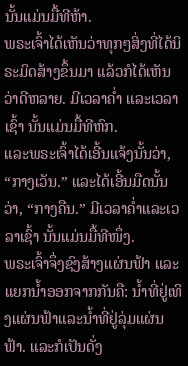ນັ້ນແມ່ນມື້ທີຫ້າ.
ພຣະເຈົ້າໄດ້ເຫັນວ່າທຸກໆສິ່ງທີ່ໄດ້ນິຣະມິດສ້າງຂຶ້ນມາ ແລ້ວກໍໄດ້ເຫັນວ່າດີຫລາຍ. ມີເວລາຄໍ່າ ແລະເວລາເຊົ້າ ນັ້ນແມ່ນມື້ທີຫົກ.
ແລະພຣະເຈົ້າໄດ້ເອີ້ນແຈ້ງນັ້ນວ່າ, “ກາງເວັນ.” ແລະໄດ້ເອີ້ນມືດນັ້ນວ່າ, “ກາງຄືນ.” ມີເວລາຄໍ່າແລະເວລາເຊົ້າ ນັ້ນແມ່ນມື້ທີໜຶ່ງ.
ພຣະເຈົ້າຈຶ່ງຊົງສ້າງແຜ່ນຟ້າ ແລະແຍກນໍ້າອອກຈາກກັນຄື: ນໍ້າທີ່ຢູ່ເທິງແຜ່ນຟ້າແລະນໍ້າທີ່ຢູ່ລຸ່ມແຜ່ນຟ້າ. ແລະກໍເປັນດັ່ງ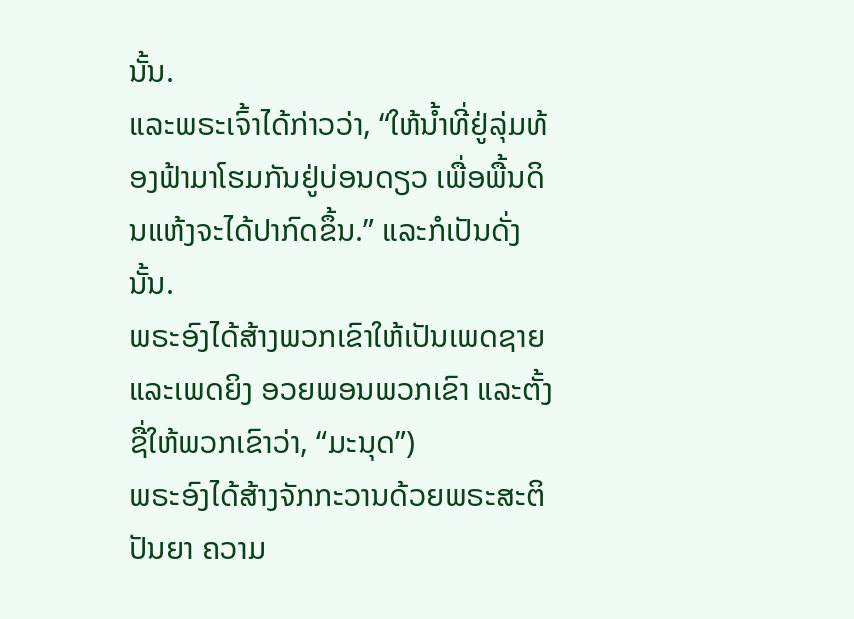ນັ້ນ.
ແລະພຣະເຈົ້າໄດ້ກ່າວວ່າ, “ໃຫ້ນໍ້າທີ່ຢູ່ລຸ່ມທ້ອງຟ້າມາໂຮມກັນຢູ່ບ່ອນດຽວ ເພື່ອພື້ນດິນແຫ້ງຈະໄດ້ປາກົດຂຶ້ນ.” ແລະກໍເປັນດັ່ງນັ້ນ.
ພຣະອົງໄດ້ສ້າງພວກເຂົາໃຫ້ເປັນເພດຊາຍ ແລະເພດຍິງ ອວຍພອນພວກເຂົາ ແລະຕັ້ງຊື່ໃຫ້ພວກເຂົາວ່າ, “ມະນຸດ”)
ພຣະອົງໄດ້ສ້າງຈັກກະວານດ້ວຍພຣະສະຕິປັນຍາ ຄວາມ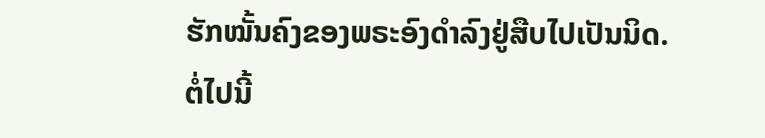ຮັກໝັ້ນຄົງຂອງພຣະອົງດຳລົງຢູ່ສືບໄປເປັນນິດ.
ຕໍ່ໄປນີ້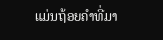ແມ່ນຖ້ອຍຄຳທີ່ມາ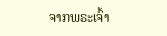ຈາກພຣະເຈົ້າ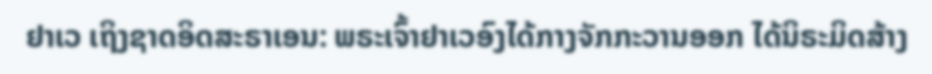ຢາເວ ເຖິງຊາດອິດສະຣາເອນ: ພຣະເຈົ້າຢາເວອົງໄດ້ກາງຈັກກະວານອອກ ໄດ້ນິຣະມິດສ້າງ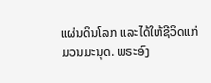ແຜ່ນດິນໂລກ ແລະໄດ້ໃຫ້ຊີວິດແກ່ມວນມະນຸດ. ພຣະອົງ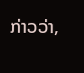ກ່າວວ່າ,